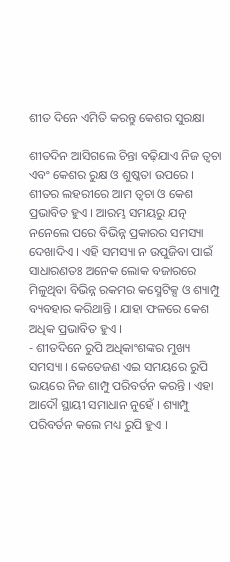ଶୀତ ଦିନେ ଏମିତି କରନ୍ତୁ କେଶର ସୁରକ୍ଷା

ଶୀତଦିନ ଆସିଗଲେ ଚିନ୍ତା ବଢ଼ିଯାଏ ନିଜ ତ୍ୱଚା ଏବଂ କେଶର ରୁକ୍ଷ ଓ ଶୁଷ୍କତା ଉପରେ । ଶୀତର ଲହରୀରେ ଆମ ତ୍ୱଚା ଓ କେଶ ପ୍ରଭାବିତ ହୁଏ । ଆରମ୍ଭ ସମୟରୁ ଯତ୍ନ ନନେଲେ ପରେ ବିଭିନ୍ନ ପ୍ରକାରର ସମସ୍ୟା ଦେଖାଦିଏ । ଏହି ସମସ୍ୟା ନ ଉପୁଜିବା ପାଇଁ ସାଧାରଣତଃ ଅନେକ ଲୋକ ବଜାରରେ ମିଳୁଥିବା ବିଭିନ୍ନ ରକମର କସ୍ମେଟିକ୍ସ ଓ ଶ୍ୟାମ୍ପୁ ବ୍ୟବହାର କରିଥାନ୍ତି । ଯାହା ଫଳରେ କେଶ ଅଧିକ ପ୍ରଭାବିତ ହୁଏ ।
- ଶୀତଦିନେ ରୁପି ଅଧିକାଂଶଙ୍କର ମୁଖ୍ୟ ସମସ୍ୟା । କେତେଜଣ ଏଇ ସମୟରେ ରୁପି ଭୟରେ ନିଜ ଶାମ୍ପୁ ପରିବର୍ତନ କରନ୍ତି । ଏହା ଆଦୌ ସ୍ଥାୟୀ ସମାଧାନ ନୁହେଁ । ଶ୍ୟାମ୍ପୁ ପରିବର୍ତନ କଲେ ମଧ୍ୟ ରୁପି ହୁଏ ।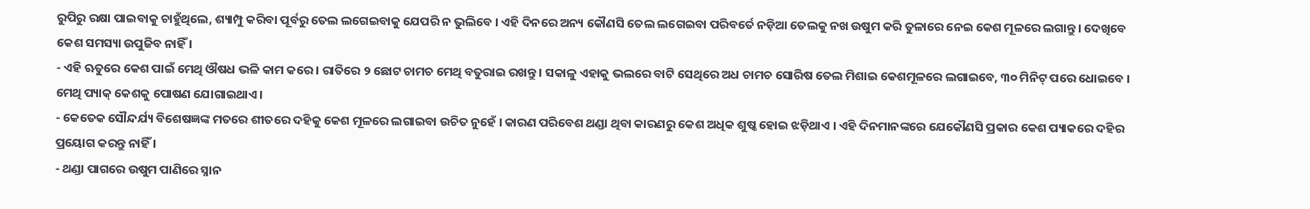ରୁପିରୁ ରକ୍ଷା ପାଇବାକୁ ଚାହୁଁଥିଲେ, ଶ୍ୟାମ୍ପୁ କରିବା ପୂର୍ବରୁ ତେଲ ଲଗେଇବାକୁ ଯେପରି ନ ଭୁଲିବେ । ଏହି ଦିନରେ ଅନ୍ୟ କୌଣସି ତେଲ ଲଗେଇବା ପରିବର୍ତେ ନଡ଼ିଆ ତେଲକୁ ନଖ ଉଷୁମ କରି ତୁଳାରେ ନେଇ କେଶ ମୂଳରେ ଲଗାନ୍ତୁ । ଦେଖିବେ କେଶ ସମସ୍ୟା ଉପୁଜିବ ନାହିଁ ।
- ଏହି ଋତୁରେ କେଶ ପାଇଁ ମେଥି ଔଷଧ ଭଳି କାମ କରେ । ରାତିରେ ୨ ଛୋଟ ଚାମଚ ମେଥି ବତୁରାଇ ରଖନ୍ତୁ । ସକାଳୁ ଏହାକୁ ଭଲରେ ବାଟି ସେଥିରେ ଅଧ ଚାମଚ ସୋରିଷ ତେଲ ମିଶାଇ କେଶମୂଳରେ ଲଗାଇବେ, ୩୦ ମିନିଟ୍ ପରେ ଧୋଇବେ । ମେଥି ପ୍ୟାକ୍ କେଶକୁ ପୋଷଣ ଯୋଗାଇଥାଏ ।
- କେତେକ ସୌନ୍ଦର୍ଯ୍ୟ ବିଶେଷଜ୍ଞଙ୍କ ମତରେ ଶୀତରେ ଦହିକୁ କେଶ ମୂଳରେ ଲଗାଇବା ଉଚିତ ନୁହେଁ । କାରଣ ପରିବେଶ ଥଣ୍ଡା ଥିବା କାରଣରୁ କେଶ ଅଧିକ ଶୁଷ୍କ ହୋଇ ଝଡ଼ିଥାଏ । ଏହି ଦିନମାନଙ୍କରେ ଯେକୌଣସି ପ୍ରକାର କେଶ ପ୍ୟାକରେ ଦହିର ପ୍ରୟୋଗ କରନ୍ତୁ ନାହିଁ ।
- ଥଣ୍ଡା ପାଗରେ ଉଷୁମ ପାଣିରେ ସ୍ନାନ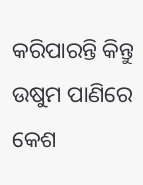କରିପାରନ୍ତି କିନ୍ତୁ ଉଷୁମ ପାଣିରେ କେଶ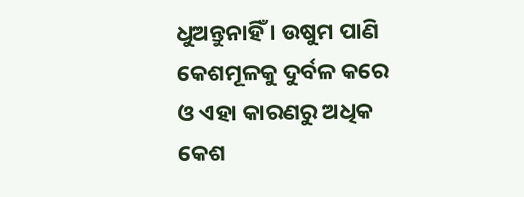ଧୁଅନ୍ତୁନାହିଁ । ଉଷୁମ ପାଣି କେଶମୂଳକୁ ଦୁର୍ବଳ କରେ ଓ ଏହା କାରଣରୁ ଅଧିକ କେଶ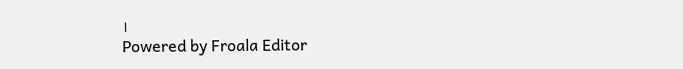।
Powered by Froala Editor